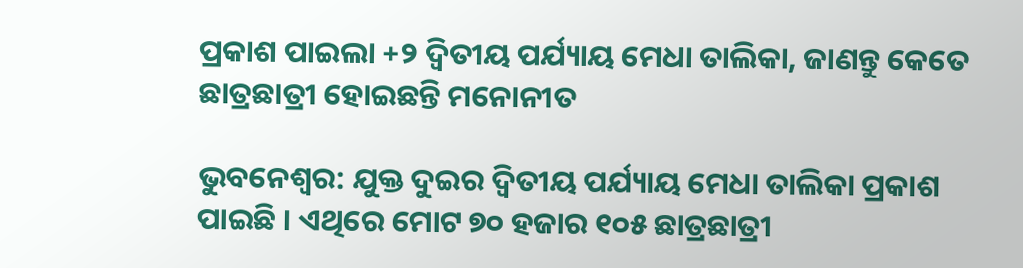ପ୍ରକାଶ ପାଇଲା +୨ ଦ୍ୱିତୀୟ ପର୍ଯ୍ୟାୟ ମେଧା ତାଲିକା, ଜାଣନ୍ତୁ କେତେ ଛାତ୍ରଛାତ୍ରୀ ହୋଇଛନ୍ତି ମନୋନୀତ

ଭୁବନେଶ୍ୱର: ଯୁକ୍ତ ଦୁଇର ଦ୍ୱିତୀୟ ପର୍ଯ୍ୟାୟ ମେଧା ତାଲିକା ପ୍ରକାଶ ପାଇଛି । ଏଥିରେ ମୋଟ ୭୦ ହଜାର ୧୦୫ ଛାତ୍ରଛାତ୍ରୀ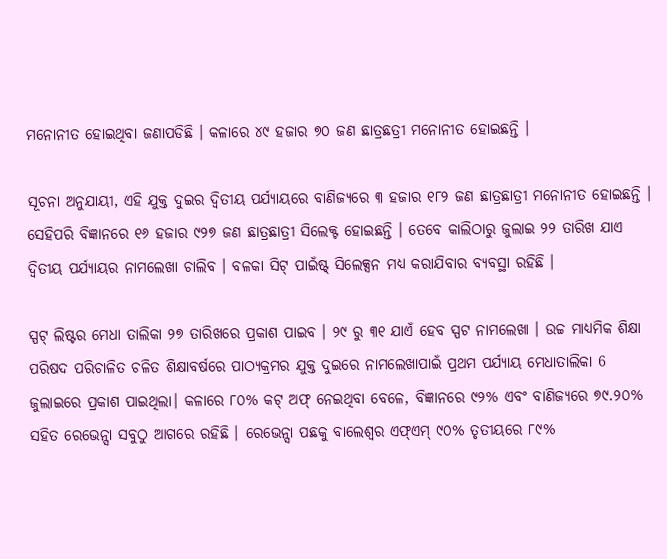ମନୋନୀତ ହୋଇଥିବା ଜଣାପଡିଛି । କଳାରେ ୪୯ ହଜାର ୭୦ ଜଣ ଛାତ୍ରଛତ୍ରୀ ମନୋନୀତ ହୋଇଛନ୍ତି ।

ସୂଚନା ଅନୁଯାୟୀ, ଏହି ଯୁକ୍ତ ଦୁଇର ଦ୍ୱିତୀୟ ପର୍ଯ୍ୟାୟରେ ବାଣିଜ୍ୟରେ ୩ ହଜାର ୧୮୨ ଜଣ ଛାତ୍ରଛାତ୍ରୀ ମନୋନୀତ ହୋଇଛନ୍ତି । ସେହିପରି ବିଜ୍ଞାନରେ ୧୬ ହଜାର ୯୨୭ ଜଣ ଛାତ୍ରଛାତ୍ରୀ ସିଲେକ୍ଟ ହୋଇଛନ୍ତି । ତେବେ କାଲିଠାରୁ ଜୁଲାଇ ୨୨ ତାରିଖ ଯାଏ ଦ୍ୱିତୀୟ ପର୍ଯ୍ୟାୟର ନାମଲେଖା ଚାଲିବ । ବଳକା ସିଟ୍ ପାଇଁଷ୍ଟ୍ ସିଲେକ୍ସନ ମଧ୍ୟ କରାଯିବାର ବ୍ୟବସ୍ଥା ରହିଛି ।

ସ୍ପଟ୍ ଲିଷ୍ଟର ମେଧା ତାଲିକା ୨୭ ତାରିଖରେ ପ୍ରକାଶ ପାଇବ । ୨୯ ରୁ ୩୧ ଯାଏଁ ହେବ ସ୍ପଟ ନାମଲେଖା । ଉଚ୍ଚ ମାଧ୍ୟମିକ ଶିକ୍ଷା ପରିଷଦ ପରିଚାଳିତ ଚଳିତ ଶିକ୍ଷାବର୍ଷରେ ପାଠ୍ୟକ୍ରମର ଯୁକ୍ତ ଦୁଇରେ ନାମଲେଖାପାଇଁ ପ୍ରଥମ ପର୍ଯ୍ୟାୟ ମେଧାତାଲିକା 6 ଜୁଲାଇରେ ପ୍ରକାଶ ପାଇଥିଲା। କଳାରେ ୮୦% କଟ୍ ଅଫ୍ ନେଇଥିବା ବେଳେ, ବିଜ୍ଞାନରେ ୯୨% ଏବଂ ବାଣିଜ୍ୟରେ ୭୯.୨୦% ସହିତ ରେଭେନ୍ସା ସବୁଠୁ ଆଗରେ ରହିଛି । ରେଭେନ୍ସା ପଛକୁ ବାଲେଶ୍ୱର ଏଫ୍‌ଏମ୍ ୯୦% ତୃତୀୟରେ ୮୯%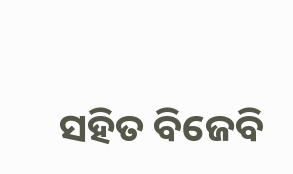ସହିତ ବିଜେବି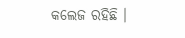କଲେଜ ରହିଛି ।